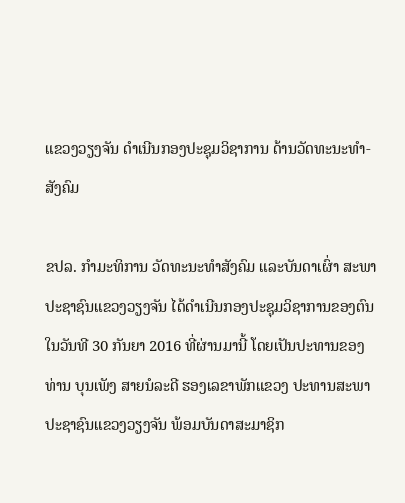ແຂວງວຽງຈັນ ດຳເນີນກອງປະຊຸມວິຊາການ ດ້ານວັດທະນະທໍາ-ສັງຄົມ

ຂປລ. ກຳມະທິການ ວັດທະນະທຳສັງຄົມ ແລະບັນດາເຜົ່າ ສະພາປະຊາຊົນແຂວງວຽງຈັນ ໄດ້ດຳເນີນກອງປະຊຸມວິຊາການຂອງຕົນ ໃນວັນທີ 30 ກັນຍາ 2016 ທີ່ຜ່ານມານີ້ ໂດຍເປັນປະທານຂອງ ທ່ານ ບຸນເພັງ ສາຍນໍລະດີ ຮອງເລຂາພັກແຂວງ ປະທານສະພາປະຊາຊົນແຂວງວຽງຈັນ ພ້ອມບັນດາສະມາຊິກ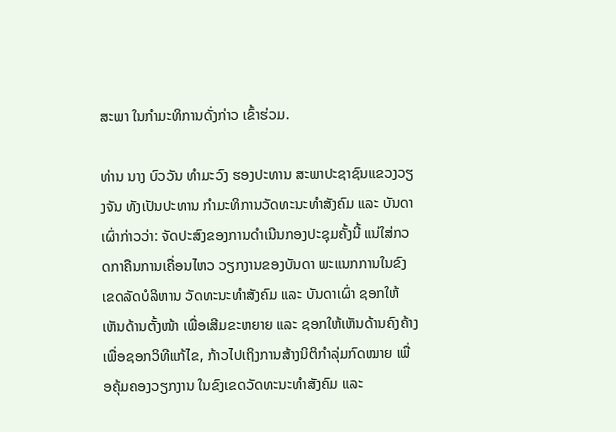ສະພາ ໃນກຳມະທິການດັ່ງກ່າວ ເຂົ້າຮ່ວມ.

ທ່ານ ນາງ ບົວວັນ ທຳມະວົງ ຮອງປະທານ ສະພາປະຊາຊົນແຂວງວຽງຈັນ ທັງເປັນປະທານ ກຳມະທິການວັດທະນະທຳສັງຄົມ ແລະ ບັນດາເຜົ່າກ່າວວ່າ: ຈັດປະສົງຂອງການດຳເນີນກອງປະຊຸມຄັ້ງນີ້ ແນ່ໃສ່ກວດກາຄືນການເຄື່ອນໄຫວ ວຽກງານຂອງບັນດາ ພະແນກການໃນຂົງເຂດລັດບໍລິຫານ ວັດທະນະທຳສັງຄົມ ແລະ ບັນດາເຜົ່າ ຊອກໃຫ້ເຫັນດ້ານຕັ້ງໜ້າ ເພື່ອເສີມຂະຫຍາຍ ແລະ ຊອກໃຫ້ເຫັນດ້ານຄົງຄ້າງ ເພື່ອຊອກວິທີແກ້ໄຂ, ກ້າວໄປເຖິງການສ້າງນິຕິກຳລຸ່ມກົດໝາຍ ເພື່ອຄຸ້ມຄອງວຽກງານ ໃນຂົງເຂດວັດທະນະທຳສັງຄົມ ແລະ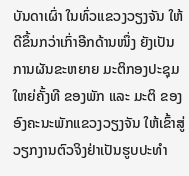ບັນດາເຜົ່າ ໃນທົ່ວແຂວງວຽງຈັນ ໃຫ້ດີຂຶ້ນກວ່າເກົ່າອີກດ້ານໜຶ່ງ ຍັງເປັນການຜັນຂະຫຍາຍ ມະຕິກອງປະຊຸມໃຫຍ່ຄັ້ງທີ ຂອງພັກ ແລະ ມະຕິ ຂອງອົງຄະນະພັກແຂວງວຽງຈັນ ໃຫ້ເຂົ້າສູ່ວຽກງານຕົວຈິງຢ່າເປັນຮູບປະທຳ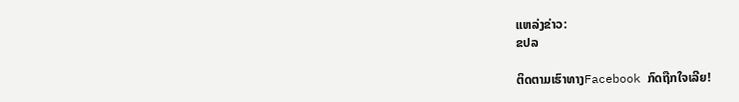ແຫລ່ງຂ່າວ:
ຂປລ

ຕິດຕາມເຮົາທາງFacebook ກົດຖືກໃຈເລີຍ!